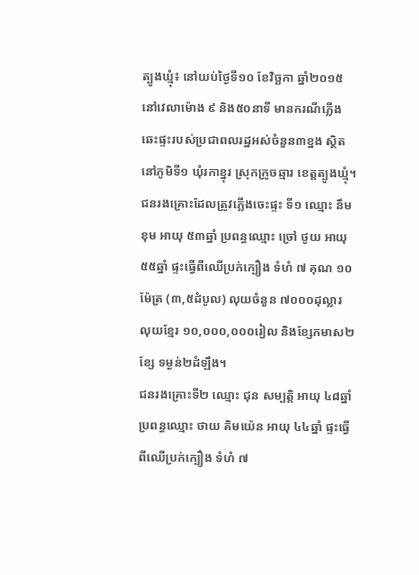ត្បូងឃ្មុំ៖ នៅយប់ថ្ងៃទី១០ ខែវិច្ឆកា ឆ្នាំ២០១៥ នៅវេលាម៉ោង ៩ និង៥០នាទី មានករណីភ្លើងឆេះផ្ទះរបស់ប្រជាពលរដ្ឋអស់ចំនួន៣ខ្នង ស្ថិតនៅភូមិទី១ ឃុំរកាខ្នុរ ស្រុកក្រូចឆ្មារ ខេត្តត្បូងឃ្មុំ។
ជនរងគ្រោះដែលត្រូវភ្លើងចេះផ្ទះ ទី១ ឈ្មោះ នឹម ខុម អាយុ ៥៣ឆ្នាំ ប្រពន្ធឈ្មោះ ច្រៅ ថូយ អាយុ ៥៥ឆ្នាំ ផ្ទះធ្វើពីឈើប្រក់ក្បឿង ទំហំ ៧ គុណ ១០ម៉ែត្រ (៣,៥ដំបូល) លុយចំនួន ៧០០០ដុល្លារ លុយខ្មែរ ១០,០០០,០០០រៀល និងខ្សែកមាស២ខ្សែ ទម្ងន់២ដំឡឹង។
ជនរងគ្រោះទី២ ឈ្មោះ ជុន សម្បត្តិ អាយុ ៤៨ឆ្នាំ ប្រពន្ធឈ្មោះ ថាយ គិមយ៉េន អាយុ ៤៤ឆ្នាំ ផ្ទះធ្វើពីឈើប្រក់ក្បឿង ទំហំ ៧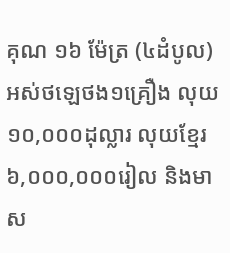គុណ ១៦ ម៉ែត្រ (៤ដំបូល) អស់ថឡេថង១គ្រឿង លុយ ១០,០០០ដុល្លារ លុយខ្មែរ ៦,០០០,០០០រៀល និងមាស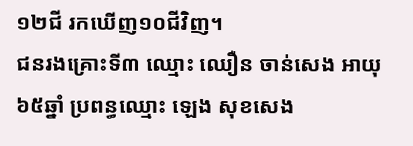១២ជី រកឃើញ១០ជីវិញ។
ជនរងគ្រោះទី៣ ឈ្មោះ ឈឿន ចាន់សេង អាយុ ៦៥ឆ្នាំ ប្រពន្ធឈ្មោះ ឡេង សុខសេង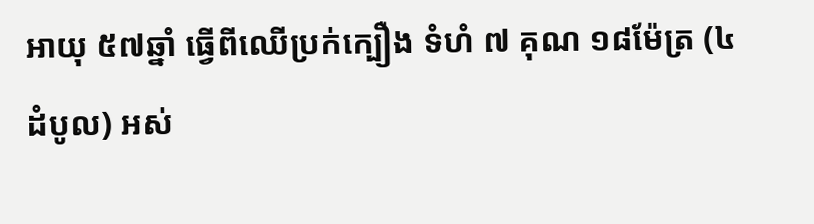អាយុ ៥៧ឆ្នាំ ធ្វើពីឈើប្រក់ក្បឿង ទំហំ ៧ គុណ ១៨ម៉ែត្រ (៤ដំបូល) អស់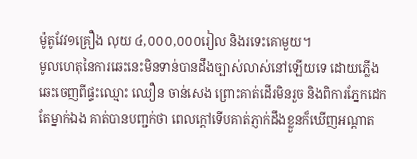ម៉ូតូវែវ១គ្រឿង លុយ ៤,០០០,០០០រៀល និងរទេះគោមួយ។
មូលហេតុនៃការឆេះនេះមិនទាន់បានដឹងច្បាស់លាស់នៅឡើយទេ ដោយភ្លើងឆេះចេញពីផ្ទះឈ្មោះ ឈឿន ចាន់សេង ព្រោះគាត់ដើរមិនរួច និងពិការភ្នែកដេកតែម្នាក់ឯង គាត់បានបញ្ជក់ថា ពេលក្ដៅទើបគាត់ភ្ញាក់ដឹងខ្លួនក៏ឃើញអណ្ដាត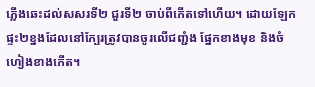ភ្លើងឆេះដល់សសរទី២ ជួរទី២ ចាប់ពីកើតទៅហើយ។ ដោយឡែកផ្ទះ២ខ្នងដែលនៅក្បែរត្រូវបានចូរលើជញ្ជំង ផ្នែកខាងមុខ និងចំហៀងខាងកើត។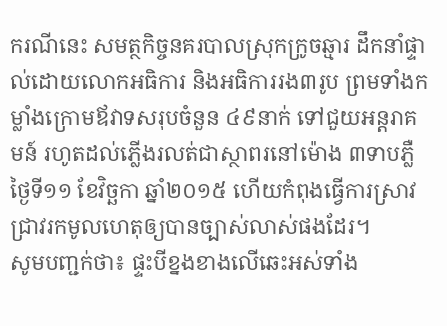ករណីនេះ សមត្ថកិច្ចនគរបាលស្រុកក្រូចឆ្មារ ដឹកនាំផ្ទាល់ដោយលោកអធិការ និងអធិការរង៣រូប ព្រមទាំងកម្លាំងក្រោមឪវាទសរុបចំនួន ៤៩នាក់ ទៅជួយអន្តរាគមន៍ រហូតដល់ភ្លើងរលត់ជាស្ថាពរនៅម៉ោង ៣ទាបភ្លឺថ្ងៃទី១១ ខែវិច្ឆកា ឆ្នាំ២០១៥ ហើយកំពុងធ្វើការស្រាវជ្រាវរកមូលហេតុឲ្យបានច្បាស់លាស់ផងដែរ។
សូមបញ្ជក់ថា៖ ផ្ទះបីខ្នងខាងលើឆេះអស់ទាំង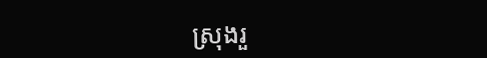ស្រុងរួ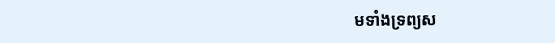មទាំងទ្រព្យស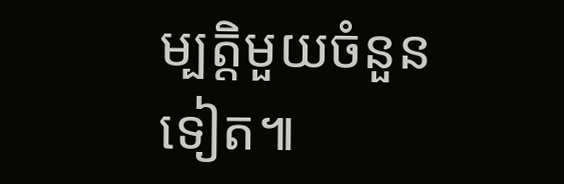ម្បត្តិមួយចំនួនទៀត៕